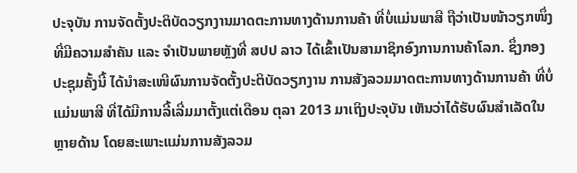ປະຈຸບັນ ການຈັດຕັ້ງປະຕິບັດວຽກງານມາດຕະການທາງດ້ານການຄ້າ ທີ່ບໍ່ແມ່ນພາສີ ຖືວ່າເປັນໜ້າວຽກໜຶ່ງທີ່ມີຄວາມສຳຄັນ ແລະ ຈຳເປັນພາຍຫຼັງທີ່ ສປປ ລາວ ໄດ້ເຂົ້າເປັນສາມາຊິກອົງການການຄ້າໂລກ. ຊຶ່ງກອງປະຊຸມຄັ້ງນີ້ ໄດ້ນຳສະເໜີຜົນການຈັດຕັ້ງປະຕິບັດວຽກງານ ການສັງລວມມາດຕະການທາງດ້ານການຄ້າ ທີ່ບໍ່ແມ່ນພາສີ ທີ່ໄດ້ມີການລີ້ເລີ່ມມາຕັ້ງແຕ່ເດືອນ ຕຸລາ 2013 ມາເຖິງປະຈຸບັນ ເຫັນວ່າໄດ້ຮັບຜົນສຳເລັດໃນຫຼາຍດ້ານ ໂດຍສະເພາະແມ່ນການສັງລວມ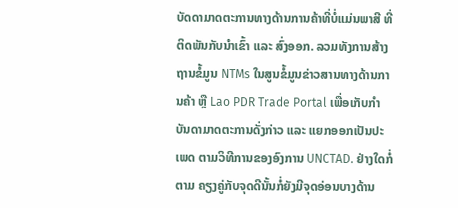ບັດດາມາດຕະການທາງດ້ານການຄ້າທີ່ບໍ່ແມ່ນພາສີ ທີ່ຕິດພັນກັບນຳເຂົ້າ ແລະ ສົ່ງອອກ. ລວມທັງການສ້າງຖານຂໍ້ມູນ NTMs ໃນສູນຂໍ້ມູນຂ່າວສານທາງດ້ານການຄ້າ ຫຼື Lao PDR Trade Portal ເພື່ອເກັບກໍາບັນດາມາດຕະການດັ່ງກ່າວ ແລະ ແຍກອອກເປັນປະເພດ ຕາມວິທີການຂອງອົງການ UNCTAD. ຢ່າງໃດກໍ່ຕາມ ຄຽງຄູ່ກັບຈຸດດີນັ້ນກໍ່ຍັງມີຈຸດອ່ອນບາງດ້ານ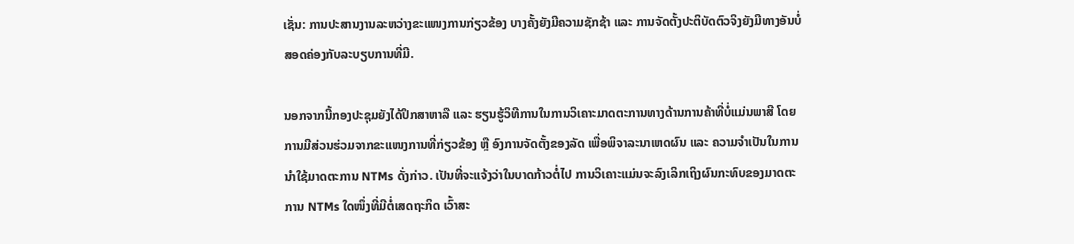ເຊັ່ນ: ການປະສານງານລະຫວ່າງຂະແໜງການກ່ຽວຂ້ອງ ບາງຄັ້ງຍັງມີຄວາມຊັກຊ້າ ແລະ ການຈັດຕັ້ງປະຕິບັດຕົວຈິງຍັງມີທາງອັນບໍ່ສອດຄ່ອງກັບລະບຽບການທີ່ມີ.

ນອກຈາກນີ້ກອງປະຊຸມຍັງໄດ້ປຶກສາຫາລື ແລະ ຮຽນຮູ້ວິທີການໃນການວິເຄາະມາດຕະການທາງດ້ານການຄ້າທີ່ບໍ່ແມ່ນພາສີ ໂດຍການມີສ່ວນຮ່ວມຈາກຂະແໜງການທີ່ກ່ຽວຂ້ອງ ຫຼື ອົງການຈັດຕັ້ງຂອງລັດ ເພື່ອພິຈາລະນາເຫດຜົນ ແລະ ຄວາມຈຳເປັນໃນການນຳໃຊ້ມາດຕະການ NTMs ດັ່ງກ່າວ. ເປັນທີ່ຈະແຈ້ງວ່າໃນບາດກ້າວຕໍ່ໄປ ການວິເຄາະແມ່ນຈະລົງເລິກເຖິງຜົນກະທົບຂອງມາດຕະການ NTMs ໃດໜຶ່ງທີ່ມີຕໍ່ເສດຖະກິດ ເວົ້າສະ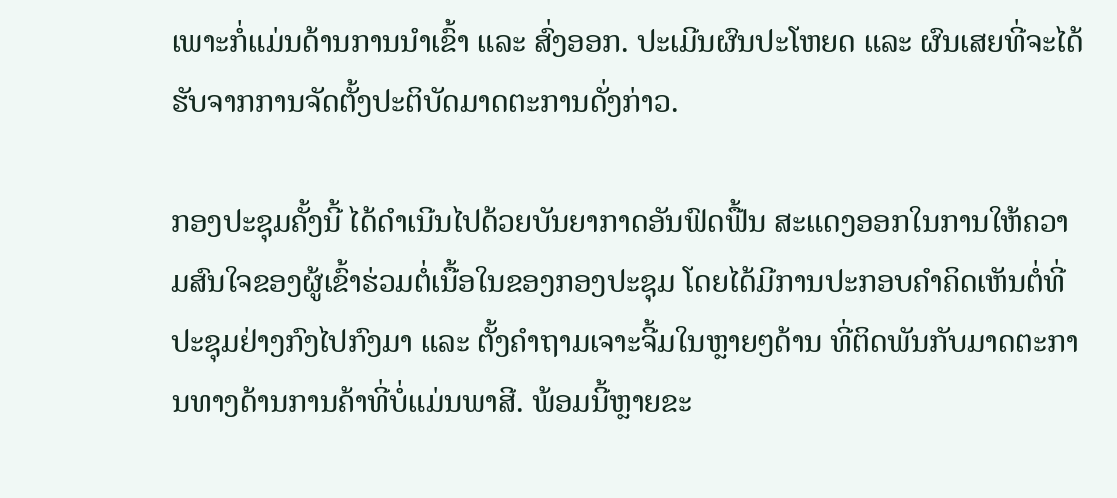ເພາະກໍ່ແມ່ນດ້ານການນຳເຂົ້າ ແລະ ສົ່ງອອກ. ປະເມີນຜົນປະໂຫຍດ ແລະ ຜົນເສຍທີ່ຈະໄດ້ຮັບຈາກການຈັດຕັ້ງປະຕິບັດມາດຕະການດັ່ງກ່າວ.

ກອງປະຊຸມຄັ້ງນີ້ ໄດ້ດຳເນີນໄປດ້ວຍບັນຍາກາດອັນຟົດຟື້ນ ສະແດງອອກໃນການໃຫ້ຄວາມສົນໃຈຂອງຜູ້ເຂົ້າຮ່ວມຕໍ່ເນື້ອໃນຂອງກອງປະຊຸມ ໂດຍໄດ້ມີການປະກອບຄຳຄິດເຫັນຕໍ່ທີ່ປະຊຸມຢ່າງກົງໄປກົງມາ ແລະ ຕັ້ງຄໍາຖາມເຈາະຈີ້ມໃນຫຼາຍໆດ້ານ ທີ່ຕິດພັນກັບມາດຕະການທາງດ້ານການຄ້າທີ່ບໍ່ແມ່ນພາສີ. ພ້ອມນີ້ຫຼາຍຂະ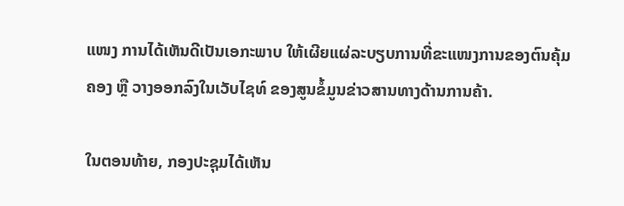ແໜງ ການໄດ້ເຫັນດີເປັນເອກະພາບ ໃຫ້ເຜີຍແຜ່ລະບຽບການທີ່ຂະແໜງການຂອງຕົນຄຸ້ມຄອງ ຫຼື ວາງອອກລົງໃນເວັບໄຊທ໌ ຂອງສູນຂໍ້ມູນຂ່າວສານທາງດ້ານການຄ້າ.

ໃນຕອນທ້າຍ, ກອງປະຊຸມໄດ້ເຫັນ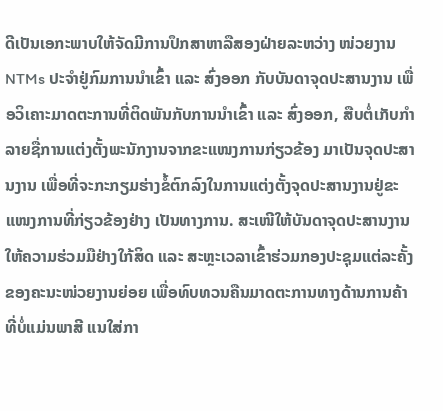ດີເປັນເອກະພາບໃຫ້ຈັດມີການປຶກສາຫາລືສອງຝ່າຍລະຫວ່າງ ໜ່ວຍງານ NTMs ປະຈຳຢູ່ກົມການນຳເຂົ້າ ແລະ ສົ່ງອອກ ກັບບັນດາຈຸດປະສານງານ ເພື່ອວິເຄາະມາດຕະການທີ່ຕິດພັນກັບການນຳເຂົ້າ ແລະ ສົ່ງອອກ, ສືບຕໍ່ເກັບກໍາລາຍຊື່ການແຕ່ງຕັ້ງພະນັກງານຈາກຂະແໜງການກ່ຽວຂ້ອງ ມາເປັນຈຸດປະສານງານ ເພື່ອທີ່ຈະກະກຽມຮ່າງຂໍ້ຕົກລົງໃນການແຕ່ງຕັ້ງຈຸດປະສານງານຢູ່ຂະແໜງການທີ່ກ່ຽວຂ້ອງຢ່າງ ເປັນທາງການ. ສະເໜີໃຫ້ບັນດາຈຸດປະສານງານ ໃຫ້ຄວາມຮ່ວມມືຢ່າງໃກ້ສິດ ແລະ ສະຫຼະເວລາເຂົ້າຮ່ວມກອງປະຊຸມແຕ່ລະຄັ້ງຂອງຄະນະໜ່ວຍງານຍ່ອຍ ເພື່ອທົບທວນຄືນມາດຕະການທາງດ້ານການຄ້າທີ່ບໍ່ແມ່ນພາສີ ແນໃສ່ກາ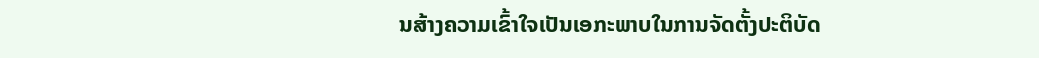ນສ້າງຄວາມເຂົ້າໃຈເປັນເອກະພາບໃນການຈັດຕັ້ງປະຕິບັດ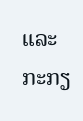ແລະ ກະກຽ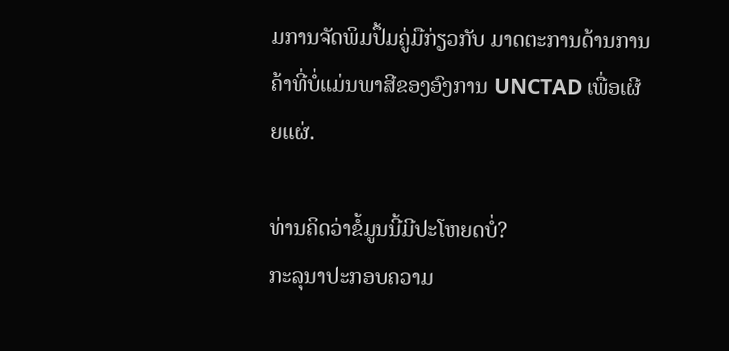ມການຈັດພິມປຶ້ມຄູ່ມືກ່ຽວກັບ ມາດຕະການດ້ານການຄ້າທີ່ບໍ່ແມ່ນພາສີຂອງອົງການ UNCTAD ເພື່ອເຜີຍແຜ່.

ທ່ານຄິດວ່າຂໍ້ມູນນີ້ມີປະໂຫຍດບໍ່?
ກະລຸນາປະກອບຄວາມ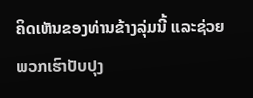ຄິດເຫັນຂອງທ່ານຂ້າງລຸ່ມນີ້ ແລະຊ່ວຍພວກເຮົາປັບປຸງ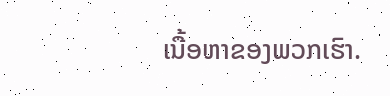ເນື້ອຫາຂອງພວກເຮົາ.